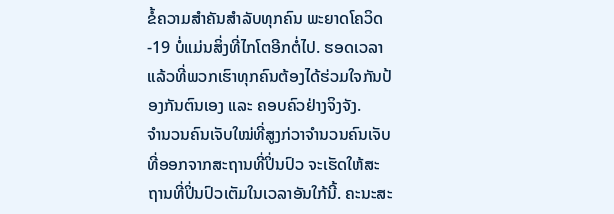ຂໍ້ຄວາມສໍາຄັນສໍາລັບທຸກຄົນ ພະຍາດໂຄວິດ-19 ບໍ່ແມ່ນສິ່ງທີ່ໄກໂຕອີກຕໍ່ໄປ. ຮອດເວລາແລ້ວທີ່ພວກເຮົາທຸກຄົນຕ້ອງໄດ້ຮ່ວມໃຈກັນປ້ອງກັນຕົນເອງ ແລະ ຄອບຄົວຢ່າງຈິງຈັງ.
ຈຳນວນຄົນເຈັບໃໝ່ທີ່ສູງກ່ວາຈຳນວນຄົນເຈັບທີ່ອອກຈາກສະຖານທີ່ປິ່ນປົວ ຈະເຮັດໃຫ້ສະຖານທີ່ປິ່ນປົວເຕັມໃນເວລາອັນໃກ້ນີ້. ຄະນະສະ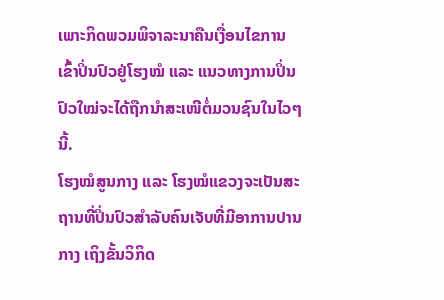ເພາະກິດພວມພິຈາລະນາຄືນເງື່ອນໄຂການເຂົ້າປິ່ນປົວຢູ່ໂຮງໝໍ ແລະ ແນວທາງການປິ່ນປົວໃໝ່ຈະໄດ້ຖືກນຳສະເໜີຕໍ່ມວນຊົນໃນໄວໆນີ້.
ໂຮງໝໍສູນກາງ ແລະ ໂຮງໝໍແຂວງຈະເປັນສະຖານທີ່ປິ່ນປົວສຳລັບຄົນເຈັບທີ່ມີອາການປານກາງ ເຖິງຂັ້ນວິກິດ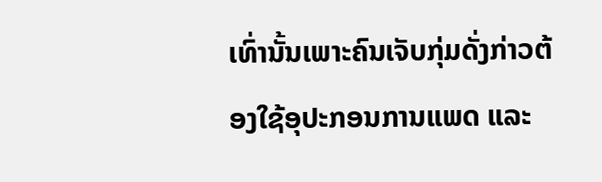ເທົ່ານັ້ນເພາະຄົນເຈັບກຸ່ມດັ່ງກ່າວຕ້ອງໃຊ້ອຸປະກອນການແພດ ແລະ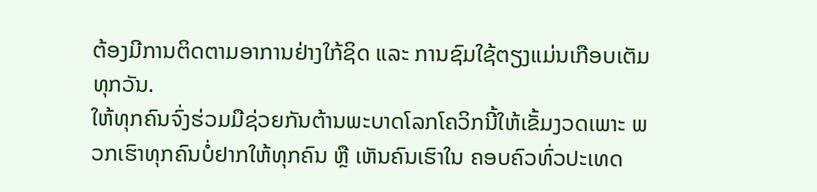ຕ້ອງມີການຕິດຕາມອາການຢ່າງໃກ້ຊິດ ແລະ ການຊົມໃຊ້ຕຽງແມ່ນເກືອບເຕັມທຸກວັນ.
ໃຫ້ທຸກຄົນຈົ່ງຮ່ວມມືຊ່ວຍກັນຕ້ານພະບາດໂລກໂຄວິກນີ້ໃຫ້ເຂັ້ມງວດເພາະ ພວກເຮົາທຸກຄົນບໍ່ຢາກໃຫ້ທຸກຄົນ ຫຼື ເຫັນຄົນເຮົາໃນ ຄອບຄົວທົ່ວປະເທດ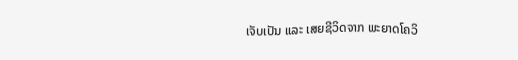ເຈັບເປັນ ແລະ ເສຍຊີວິດຈາກ ພະຍາດໂຄວິ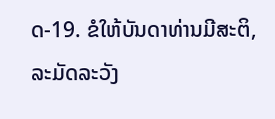ດ-19. ຂໍໃຫ້ບັນດາທ່ານມີສະຕິ, ລະມັດລະວັງ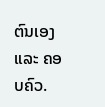ຕົນເອງ ແລະ ຄອບຄົວ.